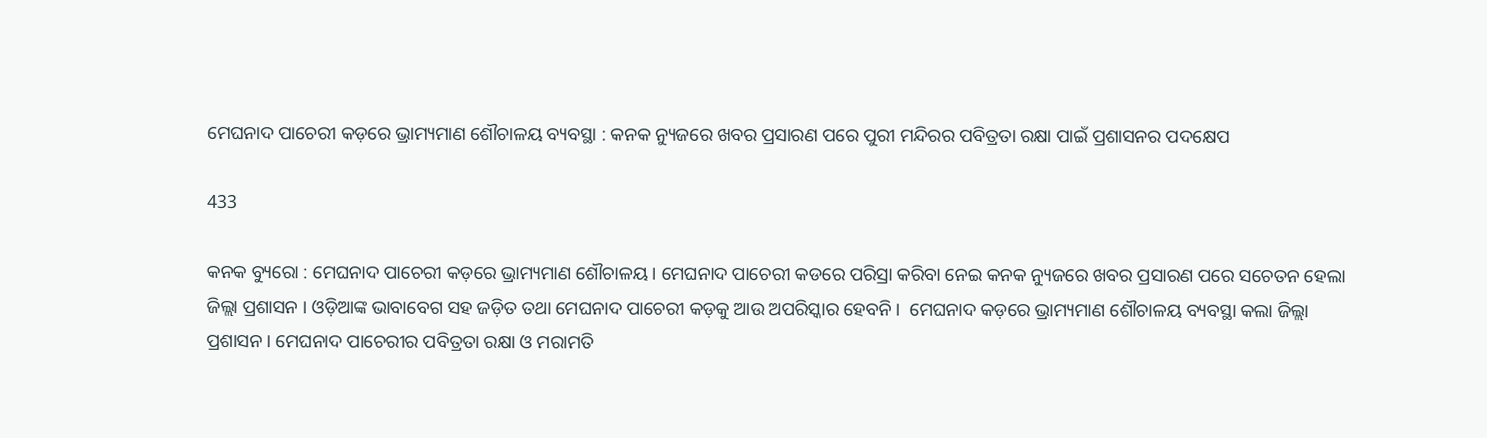ମେଘନାଦ ପାଚେରୀ କଡ଼ରେ ଭ୍ରାମ୍ୟମାଣ ଶୌଚାଳୟ ବ୍ୟବସ୍ଥା : କନକ ନ୍ୟୁଜରେ ଖବର ପ୍ରସାରଣ ପରେ ପୁରୀ ମନ୍ଦିରର ପବିତ୍ରତା ରକ୍ଷା ପାଇଁ ପ୍ରଶାସନର ପଦକ୍ଷେପ

433

କନକ ବ୍ୟୁରୋ : ମେଘନାଦ ପାଚେରୀ କଡ଼ରେ ଭ୍ରାମ୍ୟମାଣ ଶୌଚାଳୟ । ମେଘନାଦ ପାଚେରୀ କଡରେ ପରିସ୍ରା କରିବା ନେଇ କନକ ନ୍ୟୁଜରେ ଖବର ପ୍ରସାରଣ ପରେ ସଚେତନ ହେଲା ଜିଲ୍ଲା ପ୍ରଶାସନ । ଓଡ଼ିଆଙ୍କ ଭାବାବେଗ ସହ ଜଡ଼ିତ ତଥା ମେଘନାଦ ପାଚେରୀ କଡ଼କୁ ଆଉ ଅପରିସ୍କାର ହେବନି ।  ମେଘନାଦ କଡ଼ରେ ଭ୍ରାମ୍ୟମାଣ ଶୌଚାଳୟ ବ୍ୟବସ୍ଥା କଲା ଜିଲ୍ଲା ପ୍ରଶାସନ । ମେଘନାଦ ପାଚେରୀର ପବିତ୍ରତା ରକ୍ଷା ଓ ମରାମତି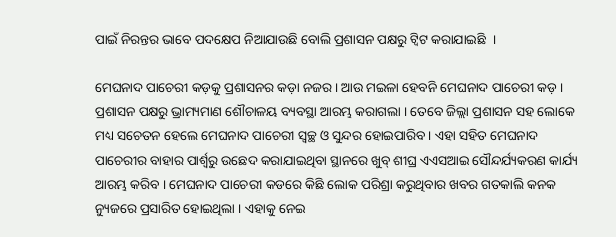ପାଇଁ ନିରନ୍ତର ଭାବେ ପଦକ୍ଷେପ ନିଆଯାଉଛି ବୋଲି ପ୍ରଶାସନ ପକ୍ଷରୁ ଟ୍ୱିଟ କରାଯାଇଛି  ।

ମେଘନାଦ ପାଚେରୀ କଡ଼କୁ ପ୍ରଶାସନର କଡ଼ା ନଜର । ଆଉ ମଇଳା ହେବନି ମେଘନାଦ ପାଚେରୀ କଡ଼ । ପ୍ରଶାସନ ପକ୍ଷରୁ ଭ୍ରାମ୍ୟମାଣ ଶୌଚାଳୟ ବ୍ୟବସ୍ଥା ଆରମ୍ଭ କରାଗଲା । ତେବେ ଜିଲ୍ଲା ପ୍ରଶାସନ ସହ ଲୋକେ ମଧ୍ୟ ସଚେତନ ହେଲେ ମେଘନାଦ ପାଚେରୀ ସ୍ୱଚ୍ଛ ଓ ସୁନ୍ଦର ହୋଇପାରିବ । ଏହା ସହିତ ମେଘନାଦ ପାଚେରୀର ବାହାର ପାର୍ଶ୍ୱରୁ ଉଛେଦ କରାଯାଇଥିବା ସ୍ଥାନରେ ଖୁବ୍ ଶୀଘ୍ର ଏଏସଆଇ ସୌନ୍ଦର୍ଯ୍ୟକରଣ କାର୍ଯ୍ୟ ଆରମ୍ଭ କରିବ । ମେଘନାଦ ପାଚେରୀ କଡରେ କିଛି ଲୋକ ପରିଶ୍ରା କରୁଥିବାର ଖବର ଗତକାଲି କନକ ନ୍ୟୁଜରେ ପ୍ରସାରିତ ହୋଇଥିଲା । ଏହାକୁ ନେଇ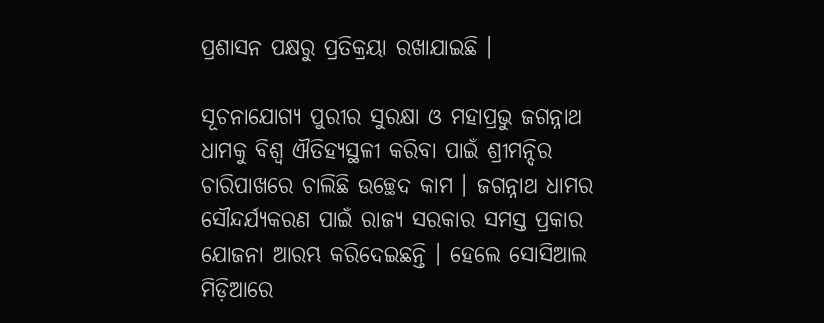ପ୍ରଶାସନ ପକ୍ଷରୁ ପ୍ରତିକ୍ରୟା ରଖାଯାଇଛି ।

ସୂଚନାଯୋଗ୍ୟ ପୁରୀର ସୁରକ୍ଷା ଓ ମହାପ୍ରଭୁ ଜଗନ୍ନାଥ ଧାମକୁ ବିଶ୍ୱ ଐତିହ୍ୟସ୍ଥଳୀ କରିବା ପାଇଁ ଶ୍ରୀମନ୍ଦିର ଚାରିପାଖରେ ଚାଲିଛି ଉଚ୍ଛେଦ କାମ । ଜଗନ୍ନାଥ ଧାମର ସୌନ୍ଦର୍ଯ୍ୟକରଣ ପାଇଁ ରାଜ୍ୟ ସରକାର ସମସ୍ତ ପ୍ରକାର ଯୋଜନା ଆରମ୍ଭ କରିଦେଇଛନ୍ତି । ହେଲେ ସୋସିଆଲ ମିଡ଼ିଆରେ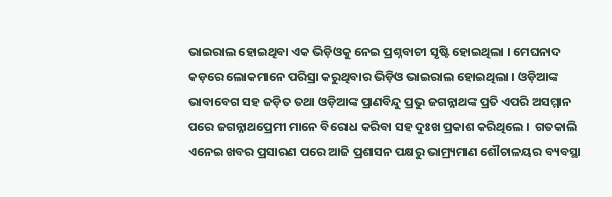ଭାଇରାଲ ହୋଇଥିବା ଏକ ଭିଡ଼ିଓକୁ ନେଇ ପ୍ରଶ୍ନବାଚୀ ସୃଷ୍ଟି ହୋଇଥିଲା । ମେଘନାଦ କଡ଼ରେ ଲୋକମାନେ ପରିସ୍ରା କରୁଥିବାର ଭିଡ଼ିଓ ଭାଇରାଲ ହୋଇଥିଲା । ଓଡ଼ିଆଙ୍କ ଭାବାବେଗ ସହ ଜଡ଼ିତ ତଥା ଓଡ଼ିଆଙ୍କ ପ୍ରାଣବିନ୍ଦୁ ପ୍ରଭୁ ଜଗନ୍ନାଥଙ୍କ ପ୍ରତି ଏପରି ଅସମ୍ମାନ ପରେ ଜଗନ୍ନାଥପ୍ରେମୀ ମାନେ ବିରୋଧ କରିବା ସହ ଦୁଃଖ ପ୍ରକାଶ କରିଥିଲେ ।  ଗତକାଲି ଏନେଇ ଖବର ପ୍ରସାରଣ ପରେ ଆଜି ପ୍ରଶାସନ ପକ୍ଷରୁ ଭାମ୍ର୍ୟମାଣ ଶୌଚାଳୟର ବ୍ୟବସ୍ଥା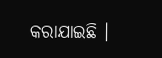କରାଯାଇଛି ।